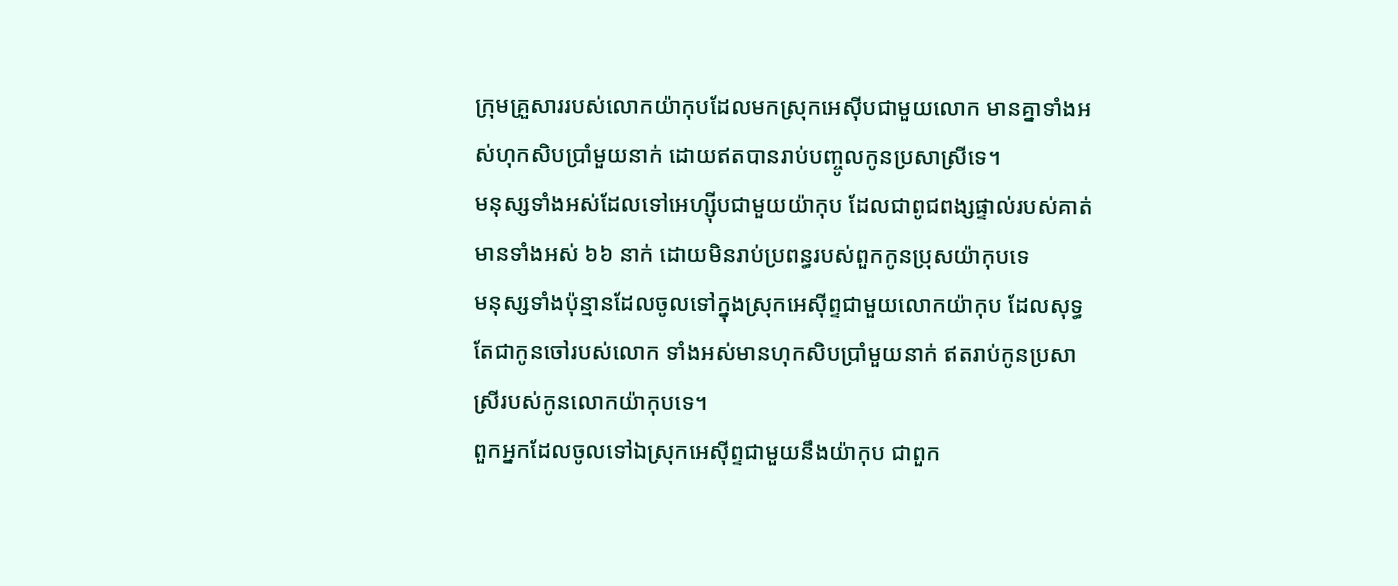ក្រុមគ្រួសាររបស់លោកយ៉ាកុបដែលមកស្រុកអេស៊ីបជាមួយលោក មានគ្នាទាំងអស់ហុកសិបប្រាំមួយនាក់ ដោយឥតបានរាប់បញ្ចូលកូនប្រសាស្រីទេ។
មនុស្សទាំងអស់ដែលទៅអេហ្ស៊ីបជាមួយយ៉ាកុប ដែលជាពូជពង្សផ្ទាល់របស់គាត់ មានទាំងអស់ ៦៦ នាក់ ដោយមិនរាប់ប្រពន្ធរបស់ពួកកូនប្រុសយ៉ាកុបទេ
មនុស្សទាំងប៉ុន្មានដែលចូលទៅក្នុងស្រុកអេស៊ីព្ទជាមួយលោកយ៉ាកុប ដែលសុទ្ធតែជាកូនចៅរបស់លោក ទាំងអស់មានហុកសិបប្រាំមួយនាក់ ឥតរាប់កូនប្រសាស្រីរបស់កូនលោកយ៉ាកុបទេ។
ពួកអ្នកដែលចូលទៅឯស្រុកអេស៊ីព្ទជាមួយនឹងយ៉ាកុប ជាពួក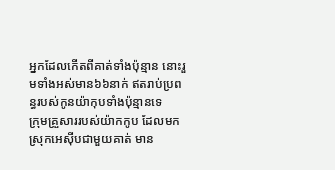អ្នកដែលកើតពីគាត់ទាំងប៉ុន្មាន នោះរួមទាំងអស់មាន៦៦នាក់ ឥតរាប់ប្រពន្ធរបស់កូនយ៉ាកុបទាំងប៉ុន្មានទេ
ក្រុមគ្រួសាររបស់យ៉ាកកូប ដែលមកស្រុកអេស៊ីបជាមួយគាត់ មាន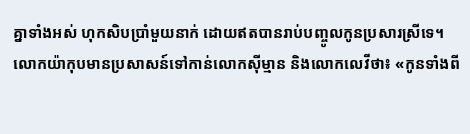គ្នាទាំងអស់ ហុកសិបប្រាំមួយនាក់ ដោយឥតបានរាប់បញ្ចូលកូនប្រសារស្រីទេ។
លោកយ៉ាកុបមានប្រសាសន៍ទៅកាន់លោកស៊ីម្មាន និងលោកលេវីថា៖ «កូនទាំងពី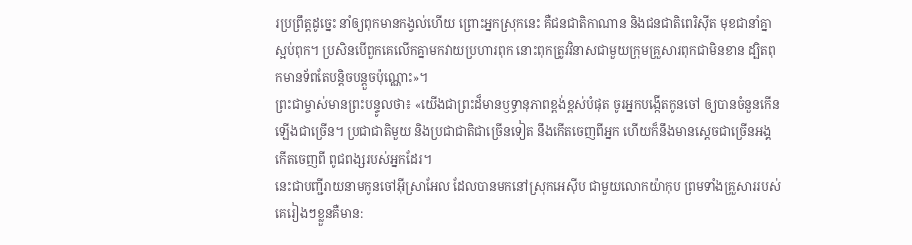រប្រព្រឹត្តដូច្នេះ នាំឲ្យពុកមានកង្វល់ហើយ ព្រោះអ្នកស្រុកនេះ គឺជនជាតិកាណាន និងជនជាតិពេរិស៊ីត មុខជានាំគ្នាស្អប់ពុក។ ប្រសិនបើពួកគេលើកគ្នាមកវាយប្រហារពុក នោះពុកត្រូវវិនាសជាមួយក្រុមគ្រួសារពុកជាមិនខាន ដ្បិតពុកមានទ័ពតែបន្តិចបន្តួចប៉ុណ្ណោះ»។
ព្រះជាម្ចាស់មានព្រះបន្ទូលថា៖ «យើងជាព្រះដ៏មានឫទ្ធានុភាពខ្ពង់ខ្ពស់បំផុត ចូរអ្នកបង្កើតកូនចៅ ឲ្យបានចំនួនកើនឡើងជាច្រើន។ ប្រជាជាតិមួយ និងប្រជាជាតិជាច្រើនទៀត នឹងកើតចេញពីអ្នក ហើយក៏នឹងមានស្ដេចជាច្រើនអង្គកើតចេញពី ពូជពង្សរបស់អ្នកដែរ។
នេះជាបញ្ជីរាយនាមកូនចៅអ៊ីស្រាអែល ដែលបានមកនៅស្រុកអេស៊ីប ជាមួយលោកយ៉ាកុប ព្រមទាំងគ្រួសាររបស់គេរៀងៗខ្លួនគឺមាន: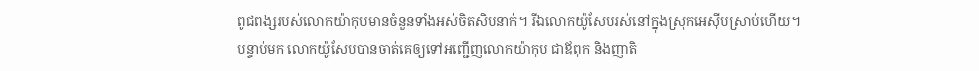ពូជពង្សរបស់លោកយ៉ាកុបមានចំនួនទាំងអស់ចិតសិបនាក់។ រីឯលោកយ៉ូសែបរស់នៅក្នុងស្រុកអេស៊ីបស្រាប់ហើយ។
បន្ទាប់មក លោកយ៉ូសែបបានចាត់គេឲ្យទៅអញ្ជើញលោកយ៉ាកុប ជាឪពុក និងញាតិ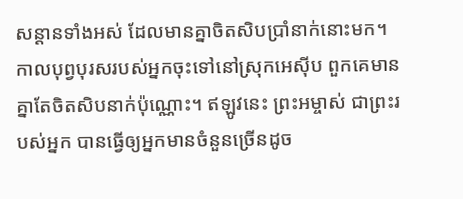សន្ដានទាំងអស់ ដែលមានគ្នាចិតសិបប្រាំនាក់នោះមក។
កាលបុព្វបុរសរបស់អ្នកចុះទៅនៅស្រុកអេស៊ីប ពួកគេមានគ្នាតែចិតសិបនាក់ប៉ុណ្ណោះ។ ឥឡូវនេះ ព្រះអម្ចាស់ ជាព្រះរបស់អ្នក បានធ្វើឲ្យអ្នកមានចំនួនច្រើនដូច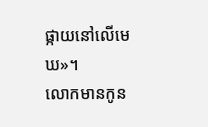ផ្កាយនៅលើមេឃ»។
លោកមានកូន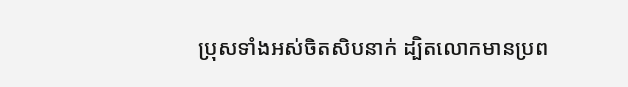ប្រុសទាំងអស់ចិតសិបនាក់ ដ្បិតលោកមានប្រព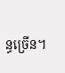ន្ធច្រើន។